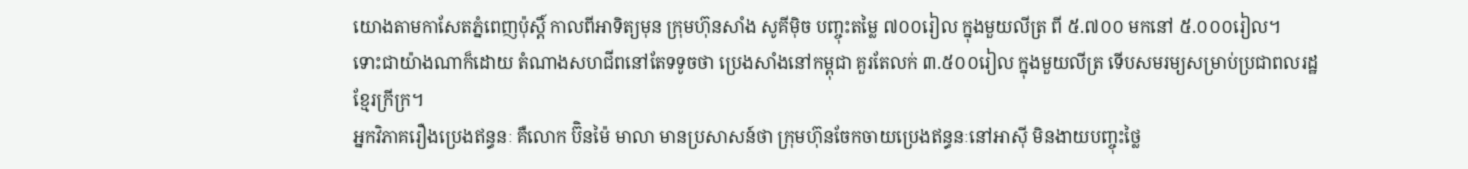យោងតាមកាសែតភ្នំពេញប៉ុស្តិ៍ កាលពីអាទិត្យមុន ក្រុមហ៊ុនសាំង សូគីម៉ិច បញ្ចុះតម្លៃ ៧០០រៀល ក្នុងមួយលីត្រ ពី ៥.៧០០ មកនៅ ៥.០០០រៀល។
ទោះជាយ៉ាងណាក៏ដោយ តំណាងសហជីពនៅតែទទូចថា ប្រេងសាំងនៅកម្ពុជា គួរតែលក់ ៣.៥០០រៀល ក្នុងមួយលីត្រ ទើបសមរម្យសម្រាប់ប្រជាពលរដ្ឋខ្មែរក្រីក្រ។
អ្នកវិភាគរឿងប្រេងឥន្ធនៈ គឺលោក ប៊ិនម៉ៃ មាលា មានប្រសាសន៍ថា ក្រុមហ៊ុនចែកចាយប្រេងឥន្ធនៈនៅអាស៊ី មិនងាយបញ្ចុះថ្លៃ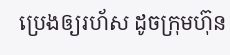ប្រេងឲ្យរហ័ស ដូចក្រុមហ៊ុន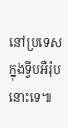នៅប្រទេសក្នុងទ្វីបអឺរ៉ុបនោះទេ៕